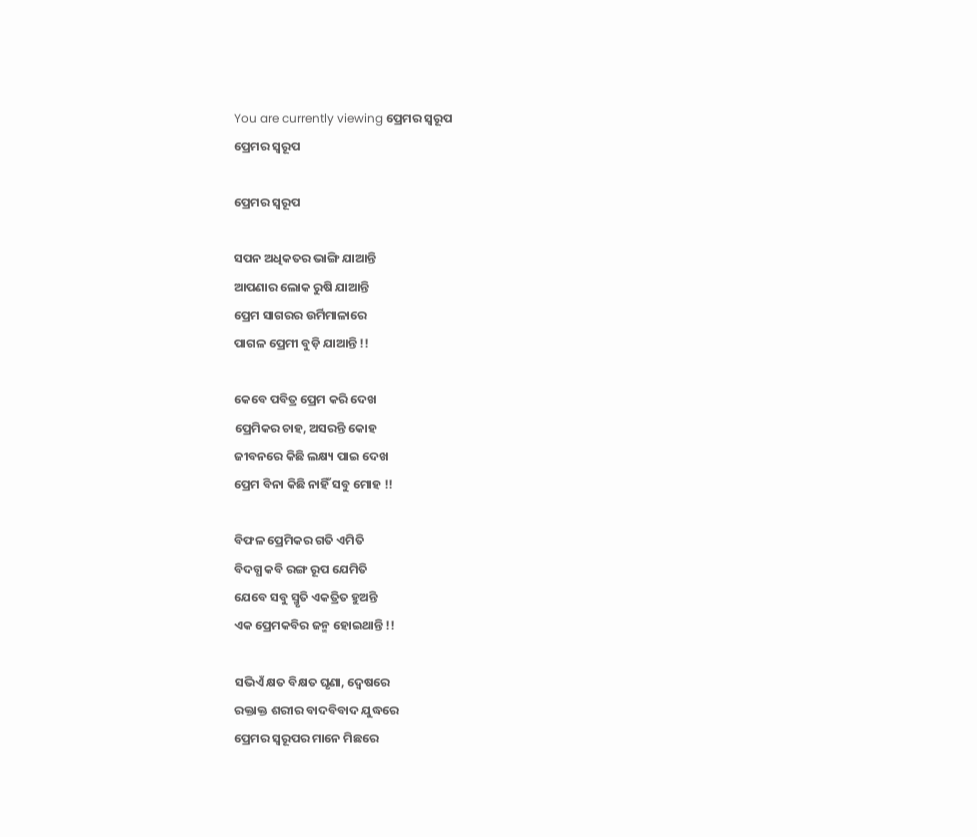You are currently viewing ପ୍ରେମର ସ୍ୱରୂପ
ପ୍ରେମର ସ୍ୱରୂପ

ପ୍ରେମର ସ୍ୱରୂପ

ସପନ ଅଧିକତର ଭାଙ୍ଗି ଯାଆନ୍ତି
ଆପଣାର ଲୋକ ରୁଷି ଯାଆନ୍ତି
ପ୍ରେମ ସାଗରର ଉର୍ମିମାଳାରେ
ପାଗଳ ପ୍ରେମୀ ବୁଡ଼ି ଯାଆନ୍ତି !!

କେବେ ପବିତ୍ର ପ୍ରେମ କରି ଦେଖ
ପ୍ରେମିକର ଚାହ, ଅସରନ୍ତି କୋହ
ଜୀବନରେ କିଛି ଲକ୍ଷ୍ୟ ପାଇ ଦେଖ
ପ୍ରେମ ବିନା କିଛି ନାହିଁ ସବୁ ମୋହ !!

ବିଫଳ ପ୍ରେମିକର ଗତି ଏମିତି
ବିଦଗ୍ଧ କବି ରଙ୍ଗ ରୂପ ଯେମିତି
ଯେବେ ସବୁ ସ୍ମୃତି ଏକତ୍ରିତ ହୁଅନ୍ତି
ଏକ ପ୍ରେମକବିର ଜନ୍ମ ହୋଇଥାନ୍ତି !!

ସଭିଏଁ କ୍ଷତ ବିକ୍ଷତ ଘୃଣା, ଦ୍ୱେଷରେ
ରକ୍ତାକ୍ତ ଶରୀର ବାଦବିବାଦ ଯୁଦ୍ଧରେ
ପ୍ରେମର ସ୍ୱରୂପର ମାନେ ମିଛରେ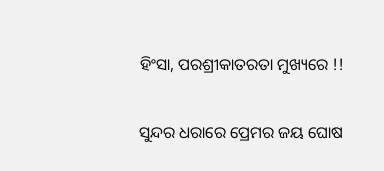ହିଂସା, ପରଶ୍ରୀକାତରତା ମୁଖ୍ୟରେ !!

ସୁନ୍ଦର ଧରାରେ ପ୍ରେମର ଜୟ ଘୋଷ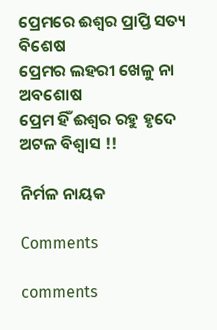ପ୍ରେମରେ ଈଶ୍ୱର ପ୍ରାପ୍ତି ସତ୍ୟ ବିଶେଷ
ପ୍ରେମର ଲହରୀ ଖେଳୁ ନା ଅବଶୋଷ
ପ୍ରେମ ହିଁ ଈଶ୍ୱର ରହୁ ହୃଦେ ଅଟଳ ବିଶ୍ୱାସ !!

ନିର୍ମଳ ନାୟକ

Comments

comments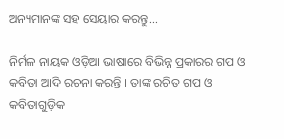ଅନ୍ୟମାନଙ୍କ ସହ ସେୟାର କରନ୍ତୁ...

ନିର୍ମଳ ନାୟକ ଓଡ଼ିଆ ଭାଷାରେ ବିଭିନ୍ନ ପ୍ରକାରର ଗପ ଓ କବିତା ଆଦି ରଚନା କରନ୍ତି । ତାଙ୍କ ରଚିତ ଗପ ଓ କବିତାଗୁଡ଼ିକ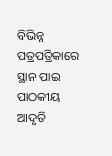ବିଭିନ୍ନ ପତ୍ରପତ୍ରିକାରେ ସ୍ଥାନ ପାଇ ପାଠକୀୟ ଆଦୃତି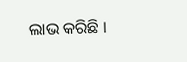ଲାଭ କରିଛି ।